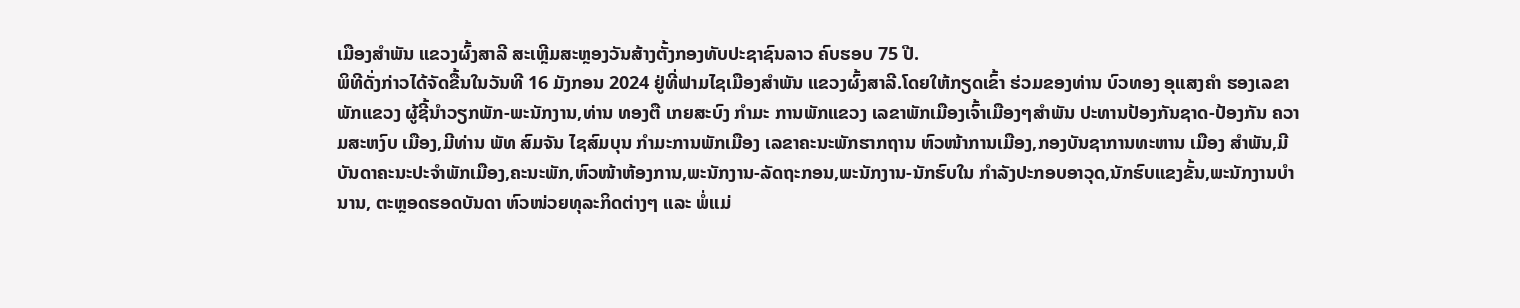ເມືອງສໍາພັນ ແຂວງຜົ້ງສາລີ ສະເຫຼີມສະຫຼອງວັນສ້າງຕັ້ງກອງທັບປະຊາຊົນລາວ ຄົບຮອບ 75 ປີ.
ພິທີດັ່ງກ່າວໄດ້ຈັດຂື້ນໃນວັນທີ 16 ມັງກອນ 2024 ຢູ່ທີ່ຟາມໄຊເມືອງສຳພັນ ແຂວງຜົ້ງສາລີ.ໂດຍໃຫ້ກຽດເຂົ້າ ຮ່ວມຂອງທ່ານ ບົວທອງ ອຸແສງຄຳ ຮອງເລຂາພັກແຂວງ ຜູ້ຊີ້ນຳວຽກພັກ-ພະນັກງານ,ທ່ານ ທອງຕື ເກຍສະບົງ ກຳມະ ການພັກແຂວງ ເລຂາພັກເມືອງເຈົ້າເມືອງໆສຳພັນ ປະທານປ້ອງກັນຊາດ-ປ້ອງກັນ ຄວາມສະຫງົບ ເມືອງ,ມີທ່ານ ພັທ ສົມຈັນ ໄຊສົມບຸນ ກຳມະການພັກເມືອງ ເລຂາຄະນະພັກຮາກຖານ ຫົວໜ້າການເມືອງ,ກອງບັນຊາການທະຫານ ເມືອງ ສຳພັນ,ມີບັນດາຄະນະປະຈຳພັກເມືອງ,ຄະນະພັກ,ຫົວໜ້າຫ້ອງການ,ພະນັກງານ-ລັດຖະກອນ,ພະນັກງານ-ນັກຮົບໃນ ກຳລັງປະກອບອາວຸດ,ນັກຮົບແຂງຂັ້ນ,ພະນັກງານບຳນານ, ຕະຫຼອດຮອດບັນດາ ຫົວໜ່ວຍທຸລະກິດຕ່າງໆ ແລະ ພໍ່ແມ່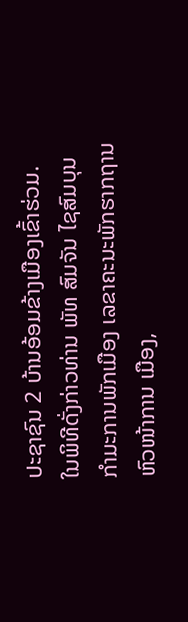ປະຊາຊົນ 2 ບ້ານອ້ອມຂ້າງເມືອງເຂົ້າຮ່ວມ.
ໃນພິທີດັ່ງກ່າວທ່ານ ພັທ ສົມຈັນ ໄຊສົມບຸນ ກຳມະການພັກເມືອງ ເລຂາຄະນະພັກຮາກຖານ ຫົວໜ້າການ ເມືອງ,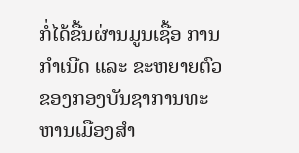ກໍ່ໄດ້ຂື້ນຜ່ານມູນເຊື້ອ ການກຳເນີດ ແລະ ຂະຫຍາຍຕົວຂອງກອງບັນຊາການທະຫານເມືອງສຳ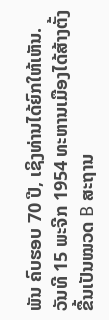ພັນ ຄົບຮອບ 70 ປີ, ເຊິງທ່ານໄດ້ຍົກໃຫ້ເຫັນ. ວັນທີ 15 ພະຈີກ 1954 ທະຫານເມືອງໄດ້ສ້າງຕັ້ງຂື້ນເປັນໝວດ B ສະຖານ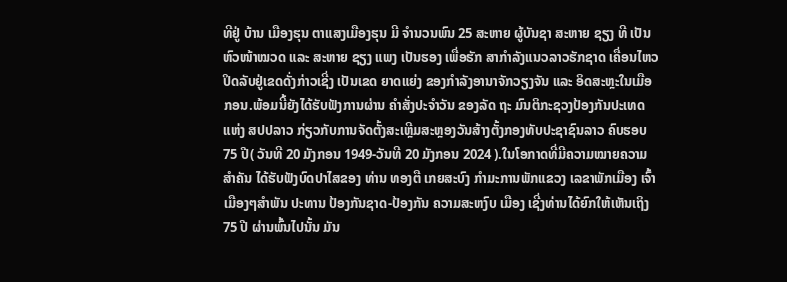ທີຢູ່ ບ້ານ ເມືອງຮຸນ ຕາແສງເມືອງຮຸນ ມີ ຈຳນວນພົນ 25 ສະຫາຍ ຜູ້ບັນຊາ ສະຫາຍ ຊຽງ ທີ ເປັນຫົວໜ້າໝວດ ແລະ ສະຫາຍ ຊຽງ ແພງ ເປັນຮອງ ເພື່ອຮັກ ສາກຳລັງແນວລາວຮັກຊາດ ເຄື່ອນໄຫວປິດລັບຢູ່ເຂດດັ່ງກ່າວເຊີ່ງ ເປັນເຂດ ຍາດແຍ່ງ ຂອງກຳລັງອານາຈັກວຽງຈັນ ແລະ ອິດສະຫຼະໃນເມືອກອນ.ພ້ອມນີ້ຍັງໄດ້ຮັບຟັງການຜ່ານ ຄໍາສັ່ງປະຈໍາວັນ ຂອງລັດ ຖະ ມົນຕິກະຊວງປ້ອງກັນປະເທດ ແຫ່ງ ສປປລາວ ກ່ຽວກັບການຈັດຕັ້ງສະເຫຼີມສະຫຼອງວັນສ້າງຕັ້ງກອງທັບປະຊາຊົນລາວ ຄົບຮອບ 75 ປີ( ວັນທີ 20 ມັງກອນ 1949-ວັນທີ 20 ມັງກອນ 2024 ).ໃນໂອກາດທີ່ມີຄວາມໝາຍຄວາມສຳຄັນ ໄດ້ຮັບຟັງບົດປາໄສຂອງ ທ່ານ ທອງຕື ເກຍສະບົງ ກໍາມະການພັກແຂວງ ເລຂາພັກເມືອງ ເຈົ້າເມືອງໆສຳພັນ ປະທານ ປ້ອງກັນຊາດ-ປ້ອງກັນ ຄວາມສະຫງົບ ເມືອງ ເຊີ່ງທ່ານໄດ້ຍົກໃຫ້ເຫັນເຖິງ 75 ປີ ຜ່ານພົ້ນໄປນັ້ນ ມັນ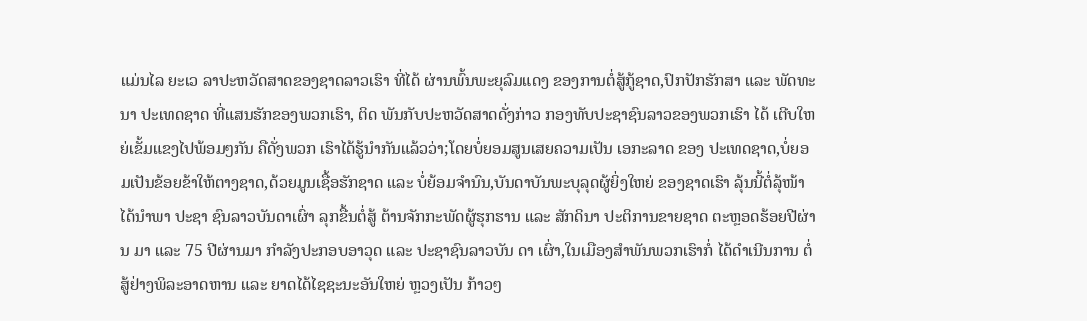ແມ່ນໄລ ຍະເວ ລາປະຫວັດສາດຂອງຊາດລາວເຮົາ ທີ່ໄດ້ ຜ່ານພົ້ນພະຍຸລົມແດງ ຂອງການຕໍ່ສູ້ກູ້ຊາດ,ປົກປັກຮັກສາ ແລະ ພັດທະນາ ປະເທດຊາດ ທີ່ແສນຮັກຂອງພວກເຮົາ, ຕິດ ພັນກັບປະຫວັດສາດດັ່ງກ່າວ ກອງທັບປະຊາຊົນລາວຂອງພວກເຮົາ ໄດ້ ເຕີບໃຫຍ່ເຂັ້ມແຂງໄປພ້ອມໆກັນ ຄືດັ່ງພວກ ເຮົາໄດ້ຮູ້ນຳກັນແລ້ວວ່າ;ໂດຍບໍ່ຍອມສູນເສຍຄວາມເປັນ ເອກະລາດ ຂອງ ປະເທດຊາດ,ບໍ່ຍອມເປັນຂ້ອຍຂ້າໃຫ້ຕາງຊາດ,ດ້ວຍມູນເຊື້ອຮັກຊາດ ແລະ ບໍ່ຍ້ອມຈຳນົນ,ບັນດາບັນພະບຸລຸດຜູ້ຍິ່ງໃຫຍ່ ຂອງຊາດເຮົາ ລຸ້ນນີ້ຕໍ່ລຸ້ໜ້າ ໄດ້ນຳພາ ປະຊາ ຊົນລາວບັນດາເຜົ່າ ລຸກຂື້ນຕໍ່ສູ້ ຕ້ານຈັກກະພັດຜູ້ຮຸກຮານ ແລະ ສັກດິນາ ປະຕິການຂາຍຊາດ ຕະຫຼອດຮ້ອຍປີຜ່ານ ມາ ແລະ 75 ປີຜ່ານມາ ກໍາລັງປະກອບອາວຸດ ແລະ ປະຊາຊົນລາວບັນ ດາ ເຜົ່າ,ໃນເມືອງສຳພັນພວກເຮົາກໍ່ ໄດ້ດໍາເນີນການ ຕໍ່ສູ້ຢ່າງພິລະອາດຫານ ແລະ ຍາດໄດ້ໄຊຊະນະອັນໃຫຍ່ ຫຼວງເປັນ ກ້າວໆ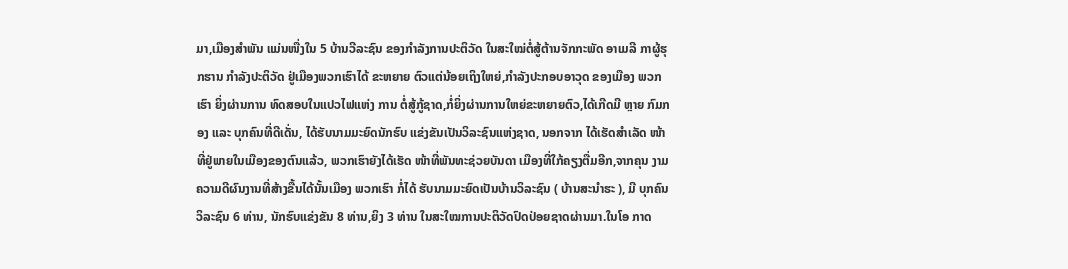ມາ,ເມືອງສຳພັນ ແມ່ນໜື່ງໃນ 5 ບ້ານວີລະຊົນ ຂອງກຳລັງການປະຕິວັດ ໃນສະໃໝ່ຕໍ່ສູ້ຕ້ານຈັກກະພັດ ອາເມລີ ກາຜູ້ຮຸກຮານ ກໍາລັງປະຕິວັດ ຢູ່ເມືອງພວກເຮົາໄດ້ ຂະຫຍາຍ ຕົວແຕ່ນ້ອຍເຖິງໃຫຍ່,ກໍາລັງປະກອບອາວຸດ ຂອງເມືອງ ພວກເຮົາ ຍິ່ງຜ່ານການ ທົດສອບໃນແປວໄຟແຫ່ງ ການ ຕໍ່ສູ້ກູ້ຊາດ,ກໍ່ຍິ່ງຜ່ານການໃຫຍ່ຂະຫຍາຍຕົວ,ໄດ້ເກີດມີ ຫຼາຍ ກົມກອງ ແລະ ບຸກຄົນທີ່ດີເດັ່ນ, ໄດ້ຮັບນາມມະຍົດນັກຮົບ ແຂ່ງຂັນເປັນວິລະຊົນແຫ່ງຊາດ, ນອກຈາກ ໄດ້ເຮັດສໍາເລັດ ໜ້າທີ່ຢູ່ພາຍໃນເມືອງຂອງຕົນແລ້ວ, ພວກເຮົາຍັງໄດ້ເຮັດ ໜ້າທີ່ພັນທະຊ່ວຍບັນດາ ເມືອງທີ່ໃກ້ຄຽງຕື່ມອີກ,ຈາກຄຸນ ງາມຄວາມດີຜົນງານທີ່ສ້າງຂື້ນໄດ້ນັ້ນເມືອງ ພວກເຮົາ ກໍ່ໄດ້ ຮັບນາມມະຍົດເປັນບ້ານວິລະຊົນ ( ບ້ານສະນຳຮະ ), ມີ ບຸກຄົນວິລະຊົນ 6 ທ່ານ, ນັກຮົບແຂ່ງຂັນ 8 ທ່ານ,ຍິງ 3 ທ່ານ ໃນສະໃໝການປະຕິວັດປົດປ່ອຍຊາດຜ່ານມາ.ໃນໂອ ກາດ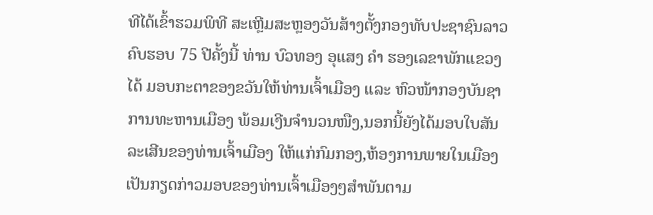ທີໄດ້ເຂົ້າຮວມພິທີ ສະເຫຼີມສະຫຼອງວັນສ້າງຕັ້ງກອງທັບປະຊາຊົນລາວ ຄົບຮອບ 75 ປີຄັ້ງນີ້ ທ່ານ ບົວທອງ ອຸແສງ ຄຳ ຮອງເລຂາພັກແຂວງ ໄດ້ ມອບກະຕາຂອງຂວັນໃຫ້ທ່ານເຈົ້າເມືອງ ແລະ ຫົວໜ້າກອງບັນຊາການທະຫານເມືອງ ພ້ອມເງີນຈຳນວນໜືງ,ນອກນີ້ຍັງໄດ້ມອບໃບສັນລະເສີນຂອງທ່ານເຈົ້າເມືອງ ໃຫ້ແກ່ກົມກອງ,ຫ້ອງການພາຍໃນເມືອງ ເປັນກຽດກ່າວມອບຂອງທ່ານເຈົ້າເມືອງໆສຳພັນຕາມ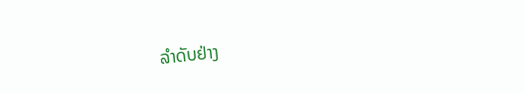ລຳດັບຢ່າງ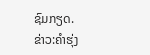ຊົມກຽດ.
ຂ່າວ:ຄຳຮຸ່ງ